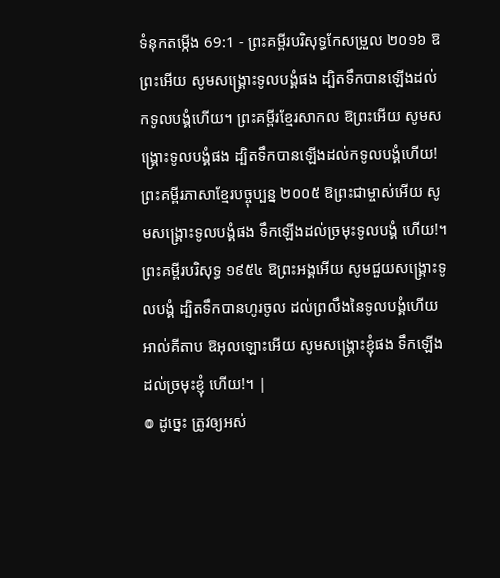ទំនុកតម្កើង 69:1 - ព្រះគម្ពីរបរិសុទ្ធកែសម្រួល ២០១៦ ឱព្រះអើយ សូមសង្គ្រោះទូលបង្គំផង ដ្បិតទឹកបានឡើងដល់កទូលបង្គំហើយ។ ព្រះគម្ពីរខ្មែរសាកល ឱព្រះអើយ សូមសង្គ្រោះទូលបង្គំផង ដ្បិតទឹកបានឡើងដល់កទូលបង្គំហើយ! ព្រះគម្ពីរភាសាខ្មែរបច្ចុប្បន្ន ២០០៥ ឱព្រះជាម្ចាស់អើយ សូមសង្គ្រោះទូលបង្គំផង ទឹកឡើងដល់ច្រមុះទូលបង្គំ ហើយ!។ ព្រះគម្ពីរបរិសុទ្ធ ១៩៥៤ ឱព្រះអង្គអើយ សូមជួយសង្គ្រោះទូលបង្គំ ដ្បិតទឹកបានហូរចូល ដល់ព្រលឹងនៃទូលបង្គំហើយ អាល់គីតាប ឱអុលឡោះអើយ សូមសង្គ្រោះខ្ញុំផង ទឹកឡើងដល់ច្រមុះខ្ញុំ ហើយ!។ |
៙ ដូច្នេះ ត្រូវឲ្យអស់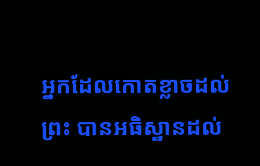អ្នកដែលកោតខ្លាចដល់ព្រះ បានអធិស្ឋានដល់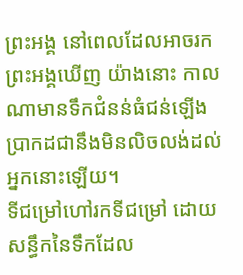ព្រះអង្គ នៅពេលដែលអាចរកព្រះអង្គឃើញ យ៉ាងនោះ កាលណាមានទឹកជំនន់ធំជន់ឡើង ប្រាកដជានឹងមិនលិចលង់ដល់អ្នកនោះឡើយ។
ទីជម្រៅហៅរកទីជម្រៅ ដោយសន្ធឹកនៃទឹកដែល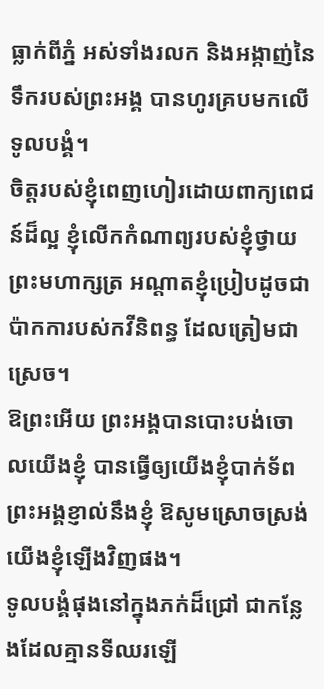ធ្លាក់ពីភ្នំ អស់ទាំងរលក និងអង្កាញ់នៃទឹករបស់ព្រះអង្គ បានហូរគ្របមកលើទូលបង្គំ។
ចិត្តរបស់ខ្ញុំពេញហៀរដោយពាក្យពេជន៍ដ៏ល្អ ខ្ញុំលើកកំណាព្យរបស់ខ្ញុំថ្វាយព្រះមហាក្សត្រ អណ្ដាតខ្ញុំប្រៀបដូចជាប៉ាកការបស់កវីនិពន្ធ ដែលត្រៀមជាស្រេច។
ឱព្រះអើយ ព្រះអង្គបានបោះបង់ចោលយើងខ្ញុំ បានធ្វើឲ្យយើងខ្ញុំបាក់ទ័ព ព្រះអង្គខ្ញាល់នឹងខ្ញុំ ឱសូមស្រោចស្រង់យើងខ្ញុំឡើងវិញផង។
ទូលបង្គំផុងនៅក្នុងភក់ដ៏ជ្រៅ ជាកន្លែងដែលគ្មានទីឈរឡើ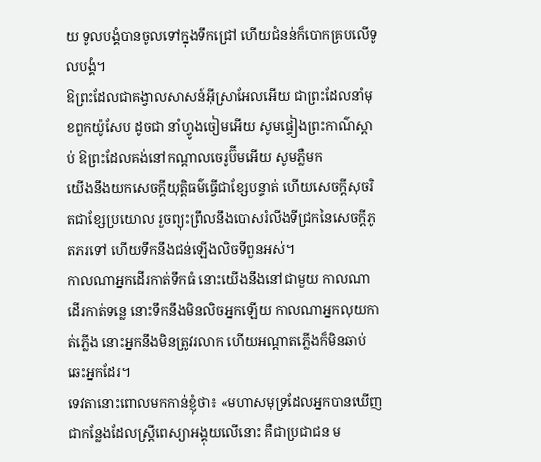យ ទូលបង្គំបានចូលទៅក្នុងទឹកជ្រៅ ហើយជំនន់ក៏បោកគ្របលើទូលបង្គំ។
ឱព្រះដែលជាគង្វាលសាសន៍អ៊ីស្រាអែលអើយ ជាព្រះដែលនាំមុខពួកយ៉ូសែប ដូចជា នាំហ្វូងចៀមអើយ សូមផ្ទៀងព្រះកាណ៌ស្តាប់ ឱព្រះដែលគង់នៅកណ្ដាលចេរូប៊ីមអើយ សូមភ្លឺមក
យើងនឹងយកសេចក្ដីយុត្តិធម៌ធ្វើជាខ្សែបន្ទាត់ ហើយសេចក្ដីសុចរិតជាខ្សែប្រយោល រួចព្យុះព្រឹលនឹងបោសរំលីងទីជ្រកនៃសេចក្ដីភូតភរទៅ ហើយទឹកនឹងជន់ឡើងលិចទីពួនអស់។
កាលណាអ្នកដើរកាត់ទឹកធំ នោះយើងនឹងនៅជាមួយ កាលណាដើរកាត់ទន្លេ នោះទឹកនឹងមិនលិចអ្នកឡើយ កាលណាអ្នកលុយកាត់ភ្លើង នោះអ្នកនឹងមិនត្រូវរលាក ហើយអណ្ដាតភ្លើងក៏មិនឆាប់ឆេះអ្នកដែរ។
ទេវតានោះពោលមកកាន់ខ្ញុំថា៖ «មហាសមុទ្រដែលអ្នកបានឃើញ ជាកន្លែងដែលស្ត្រីពេស្យាអង្គុយលើនោះ គឺជាប្រជាជន ម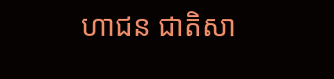ហាជន ជាតិសា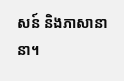សន៍ និងភាសានានា។